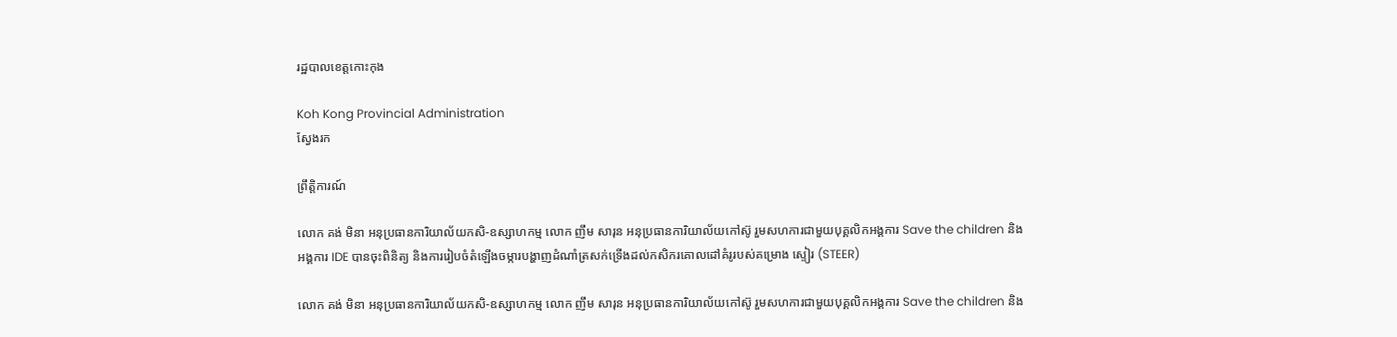រដ្ឋបាលខេត្តកោះកុង

Koh Kong Provincial Administration
ស្វែងរក

ព្រឹត្តិការណ៍

លោក គង់ មិនា អនុប្រធានការិយាល័យកសិ-ឧស្សាហកម្ម លោក ញឹម សារុន អនុប្រធានការិយាល័យកៅស៊ូ រួមសហការជាមួយបុគ្គលិកអង្គការ Save the children និងអង្គការ IDE បានចុះពិនិត្យ និងការរៀបចំតំឡើងចម្ការបង្ហាញដំណាំត្រសក់ទ្រើងដល់កសិករគោលដៅគំរូរបស់គម្រោង ស្ទៀរ (STEER)

លោក គង់ មិនា អនុប្រធានការិយាល័យកសិ-ឧស្សាហកម្ម លោក ញឹម សារុន អនុប្រធានការិយាល័យកៅស៊ូ រួមសហការជាមួយបុគ្គលិកអង្គការ Save the children និង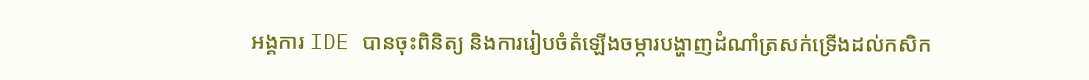អង្គការ IDE បានចុះពិនិត្យ និងការរៀបចំតំឡើងចម្ការបង្ហាញដំណាំត្រសក់ទ្រើងដល់កសិក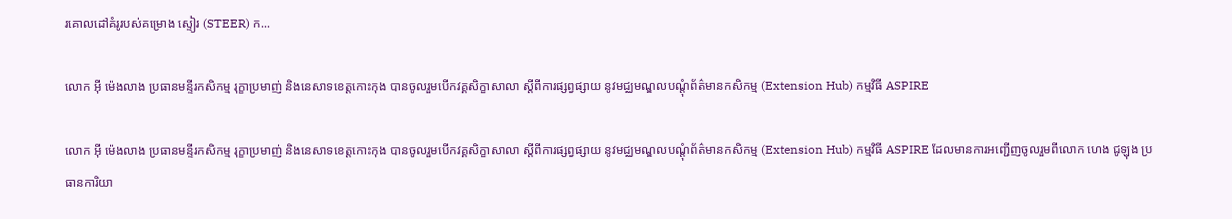រគោលដៅគំរូរបស់គម្រោង ស្ទៀរ (STEER) ក...

លោក អុី ម៉េងលាង ប្រធានមន្ទីរកសិកម្ម រុក្ខាប្រមាញ់ និងនេសាទខេត្តកោះកុង បានចូលរួមបើកវគ្គសិក្ខាសាលា ស្តីពីការផ្សព្វផ្សាយ នូវមជ្ឈមណ្ឌលបណ្តុំព័ត៌មានកសិកម្ម (Extension Hub) កម្មវិធី ASPIRE

លោក អុី ម៉េងលាង ប្រធានមន្ទីរកសិកម្ម រុក្ខាប្រមាញ់ និងនេសាទខេត្តកោះកុង បានចូលរួមបើកវគ្គសិក្ខាសាលា ស្តីពីការផ្សព្វផ្សាយ នូវមជ្ឈមណ្ឌលបណ្តុំព័ត៌មានកសិកម្ម (Extension Hub) កម្មវិធី ASPIRE ដែលមានការអញ្ជើញចូលរួមពីលោក ហេង ជូឡុង ប្រធានការិយា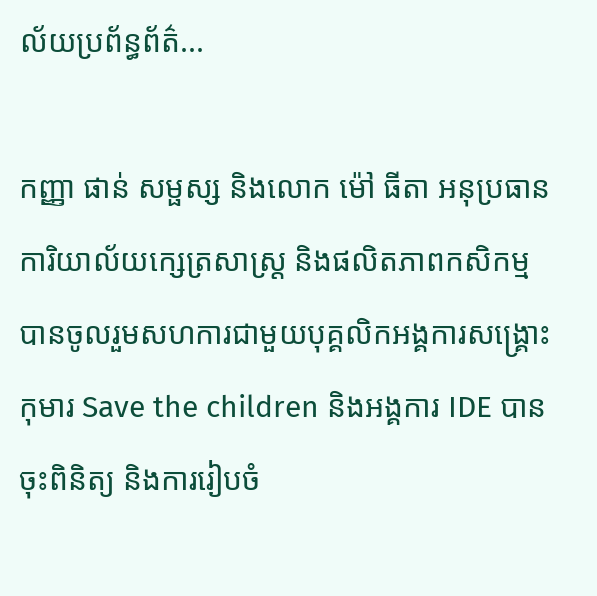ល័យប្រព័ន្ធព័ត៌...

កញ្ញា ផាន់ សម្ផស្ស និងលោក ម៉ៅ ធីតា អនុប្រធានការិយាល័យក្សេត្រសាស្រ្ត និងផលិតភាពកសិកម្ម បានចូលរួមសហការជាមួយបុគ្គលិកអង្គការសង្គ្រោះកុមារ Save the children និងអង្គការ IDE បានចុះពិនិត្យ និងការរៀបចំ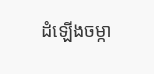ដំឡើងចម្កា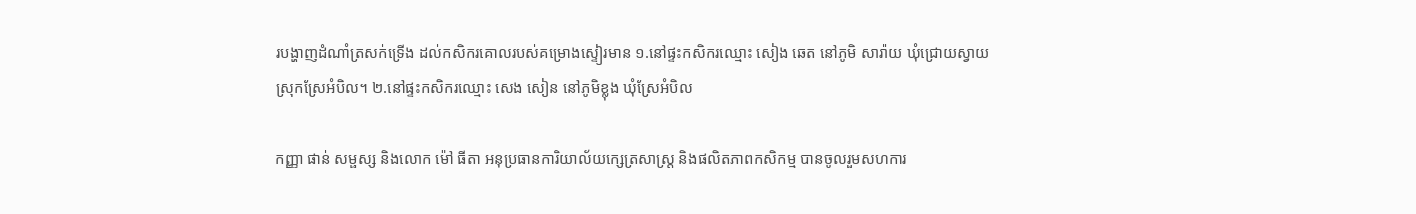របង្ហាញដំណាំត្រសក់ទ្រើង ដល់កសិករគោលរបស់គម្រោងស្ទៀរមាន ១.នៅផ្ទះកសិករឈ្មោះ សៀង ឆេត នៅភូមិ សារ៉ាយ ឃុំជ្រោយស្វាយ ស្រុកស្រែអំបិល។ ២.នៅផ្ទះកសិករឈ្មោះ សេង សៀន នៅភូមិខ្លុង ឃុំស្រែអំបិល

កញ្ញា ផាន់ សម្ផស្ស និងលោក ម៉ៅ ធីតា អនុប្រធានការិយាល័យក្សេត្រសាស្រ្ត និងផលិតភាពកសិកម្ម បានចូលរួមសហការ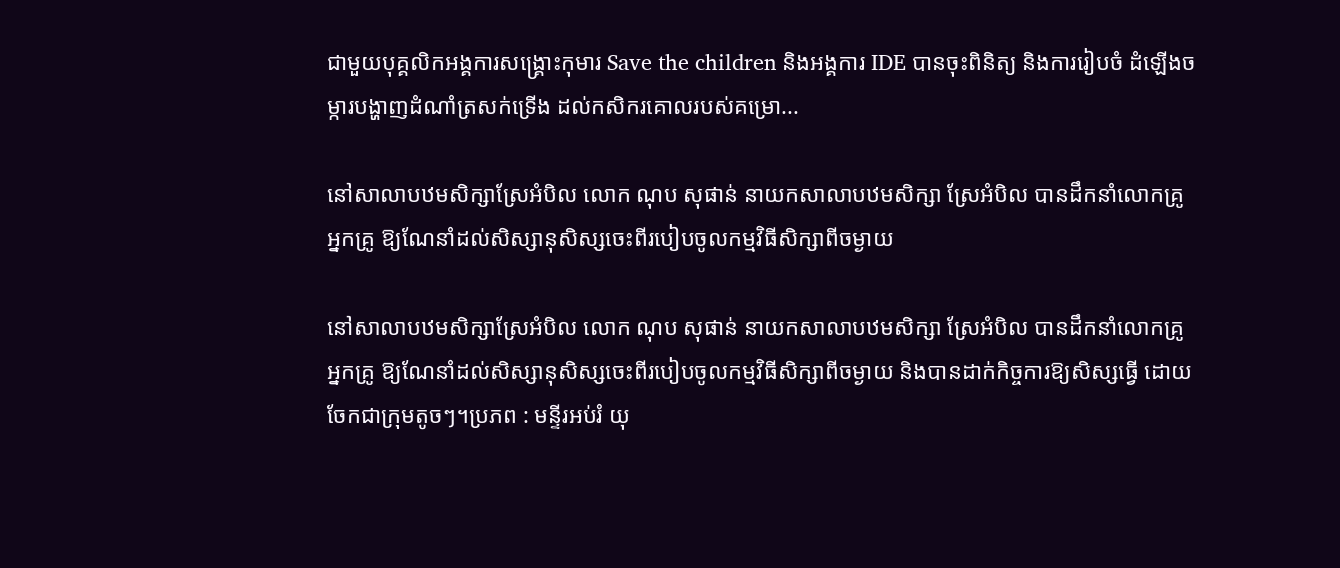ជាមួយបុគ្គលិកអង្គការសង្គ្រោះកុមារ Save the children និងអង្គការ IDE បានចុះពិនិត្យ និងការរៀបចំ ដំឡើងចម្ការបង្ហាញដំណាំត្រសក់ទ្រើង ដល់កសិករគោលរបស់គម្រោ...

នៅសាលាបឋមសិក្សាស្រែអំបិល លោក ណុប សុផាន់ នាយកសាលាបឋមសិក្សា ស្រែអំបិល បានដឹកនាំលោកគ្រូ អ្នកគ្រូ ឱ្យណែនាំដល់សិស្សានុសិស្សចេះពីរបៀបចូលកម្មវិធីសិក្សាពីចម្ងាយ

នៅសាលាបឋមសិក្សាស្រែអំបិល លោក ណុប សុផាន់ នាយកសាលាបឋមសិក្សា ស្រែអំបិល បានដឹកនាំលោកគ្រូ អ្នកគ្រូ ឱ្យណែនាំដល់សិស្សានុសិស្សចេះពីរបៀបចូលកម្មវិធីសិក្សាពីចម្ងាយ និងបានដាក់កិច្ចការឱ្យសិស្សធ្វើ ដោយចែកជាក្រុមតូចៗ។ប្រភព : មន្ទីរអប់រំ យុ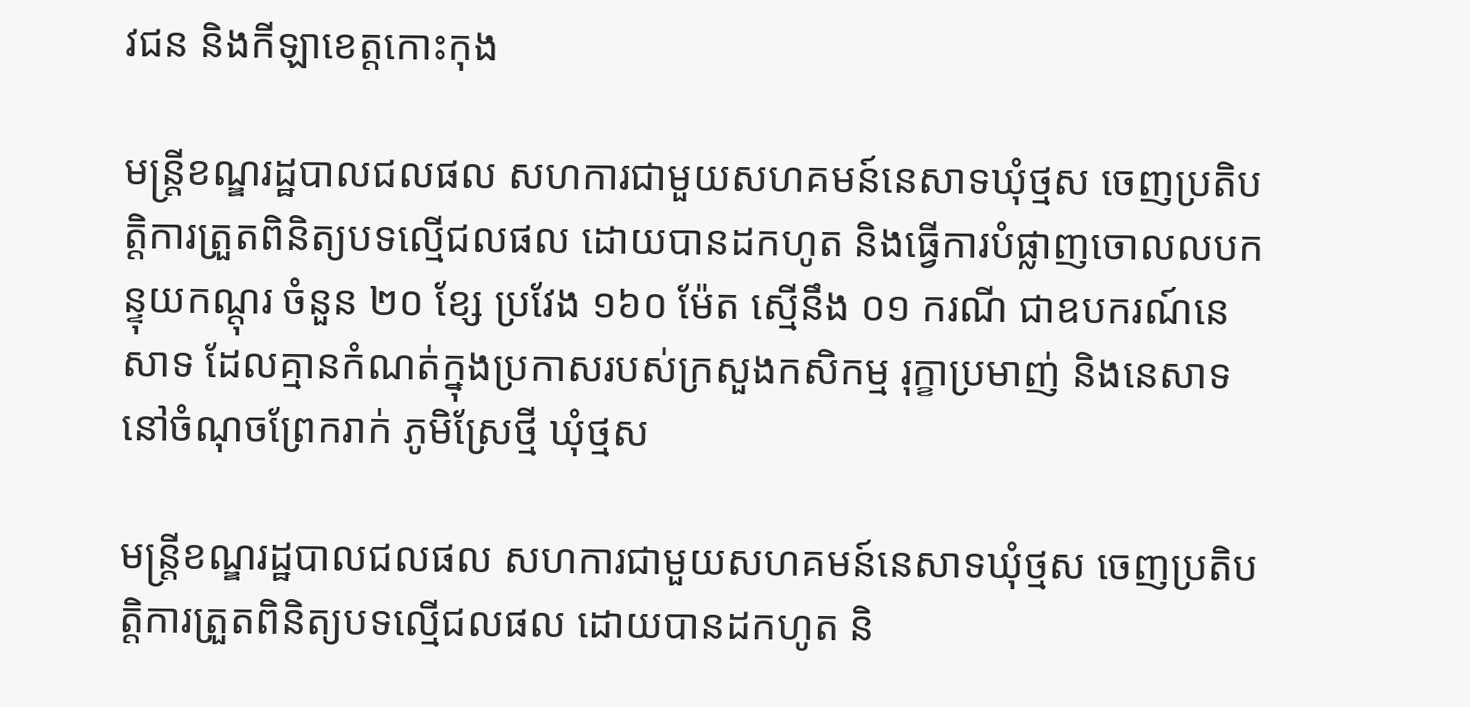វជន និងកីឡាខេត្តកោះកុង

មន្រ្តីខណ្ឌរដ្ឋបាលជលផល សហការជាមួយសហគមន៍នេសាទឃុំថ្មស ចេញប្រតិបត្តិការត្រួតពិនិត្យបទល្មើជលផល ដោយបានដកហូត និងធ្វើការបំផ្លាញចោលលបកន្ទុយកណ្តុរ ចំនួន ២០ ខ្សែ ប្រវែង ១៦០ ម៉ែត ស្មើនឹង ០១ ករណី ជាឧបករណ៍នេសាទ ដែលគ្មានកំណត់ក្នុងប្រកាសរបស់ក្រសួងកសិកម្ម រុក្ខាប្រមាញ់ និងនេសាទ នៅចំណុចព្រែករាក់ ភូមិស្រែថ្មី ឃុំថ្មស

មន្រ្តីខណ្ឌរដ្ឋបាលជលផល សហការជាមួយសហគមន៍នេសាទឃុំថ្មស ចេញប្រតិបត្តិការត្រួតពិនិត្យបទល្មើជលផល ដោយបានដកហូត និ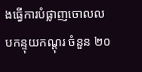ងធ្វើការបំផ្លាញចោលលបកន្ទុយកណ្តុរ ចំនួន ២០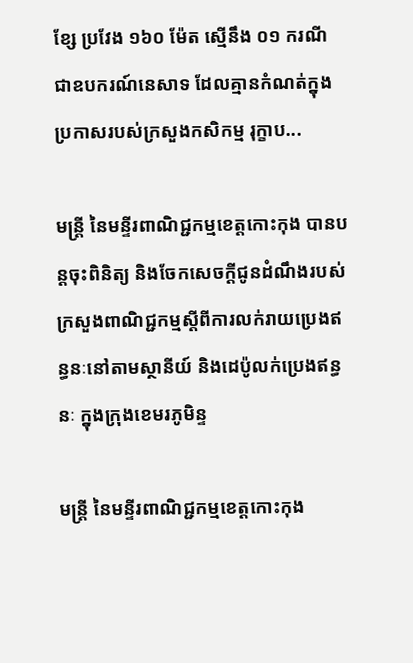ខ្សែ ប្រវែង ១៦០ ម៉ែត ស្មើនឹង ០១ ករណី ជាឧបករណ៍នេសាទ ដែលគ្មានកំណត់ក្នុងប្រកាសរបស់ក្រសួងកសិកម្ម រុក្ខាប...

មន្ត្រី នៃមន្ទីរពាណិជ្ជកម្មខេត្តកោះកុង បានបន្តចុះពិនិត្យ និងចែកសេចក្តីជូនដំណឹងរបស់ក្រសួងពាណិជ្ជកម្មស្តីពីការលក់រាយប្រេងឥន្ធនៈនៅតាមស្ថានីយ៍ និងដេប៉ូលក់ប្រេងឥន្ធនៈ ក្នុងក្រុងខេមរភូមិន្ទ

មន្ត្រី នៃមន្ទីរពាណិជ្ជកម្មខេត្តកោះកុង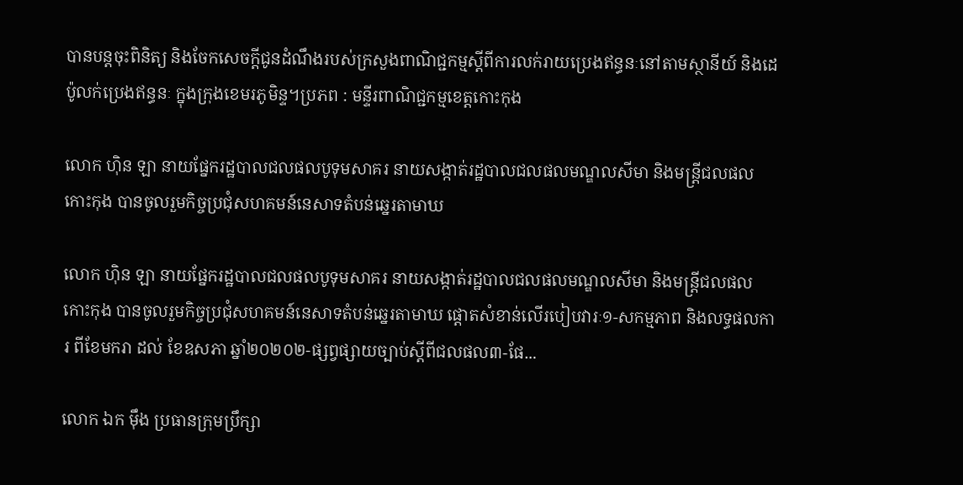បានបន្តចុះពិនិត្យ និងចែកសេចក្តីជូនដំណឹងរបស់ក្រសួងពាណិជ្ជកម្មស្តីពីការលក់រាយប្រេងឥន្ធនៈនៅតាមស្ថានីយ៍ និងដេប៉ូលក់ប្រេងឥន្ធនៈ ក្នុងក្រុងខេមរភូមិន្ទ។ប្រភព : មន្ទីរពាណិជ្ជកម្មខេត្តកោះកុង

លោក ហ៊ិន ឡា នាយផ្នែករដ្ឋបាលជលផលបូទុមសាគរ នាយសង្កាត់រដ្ឋបាលជលផលមណ្ឌលសីមា និងមន្ត្រីជលផលកោះកុង បានចូលរួមកិច្ចប្រជុំសហគមន៍នេសាទតំបន់ឆ្នេរតាមាឃ

លោក ហ៊ិន ឡា នាយផ្នែករដ្ឋបាលជលផលបូទុមសាគរ នាយសង្កាត់រដ្ឋបាលជលផលមណ្ឌលសីមា និងមន្ត្រីជលផលកោះកុង បានចូលរួមកិច្ចប្រជុំសហគមន៍នេសាទតំបន់ឆ្នេរតាមាឃ ផ្តោតសំខាន់លើរបៀបវារៈ១-សកម្មភាព និងលទ្ធផលការ ពីខែមករា ដល់ ខែឧសភា ឆ្នាំ២០២០២-ផ្សព្វផ្សាយច្បាប់ស្តីពីជលផល៣-ផែ...

លោក ឯក ម៉ឹង ប្រធានក្រុមប្រឹក្សា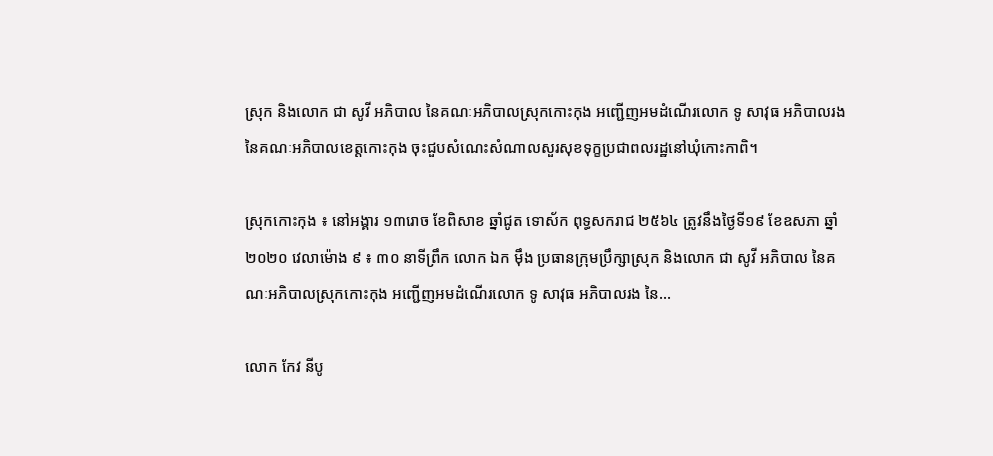ស្រុក និងលោក ជា សូវី អភិបាល នៃគណៈអភិបាលស្រុកកោះកុង អញ្ជើញអមដំណើរលោក ទូ សាវុធ អភិបាលរង នៃគណៈអភិបាលខេត្តកោះកុង ចុះជួបសំណេះសំណាលសួរសុខទុក្ខប្រជាពលរដ្ឋនៅឃុំកោះកាពិ។

ស្រុកកោះកុង ៖ នៅអង្គារ ១៣រោច ខែពិសាខ ឆ្នាំជូត ទោស័ក ពុទ្ធសករាជ ២៥៦៤ ត្រូវនឹងថ្ងៃទី១៩ ខែឧសភា ឆ្នាំ២០២០ វេលាម៉ោង ៩ ៖ ៣០ នាទីព្រឹក លោក ឯក ម៉ឹង ប្រធានក្រុមប្រឹក្សាស្រុក និងលោក ជា សូវី អភិបាល នៃគណៈអភិបាលស្រុកកោះកុង អញ្ជើញអមដំណើរលោក ទូ សាវុធ អភិបាលរង នៃ...

លោក កែវ នីបូ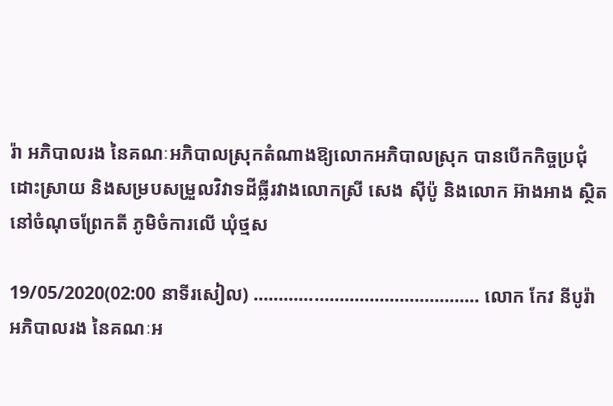រ៉ា អភិបាលរង នៃគណៈអភិបាលស្រុកតំណាងឱ្យលោកអភិបាលស្រុក បានបើកកិច្ចប្រជុំដោះស្រាយ និងសម្របសម្រួលវិវាទដីធ្លីរវាងលោកស្រី សេង ស៊ីប៉ូ និងលោក អ៊ាងអាង ស្ថិតនៅចំណុចព្រែកតី ភូមិចំការលើ ឃុំថ្មស

19/05/2020(02:00 នាទីរសៀល) ……………………………………… លោក កែវ នីបូរ៉ា អភិបាលរង នៃគណៈអ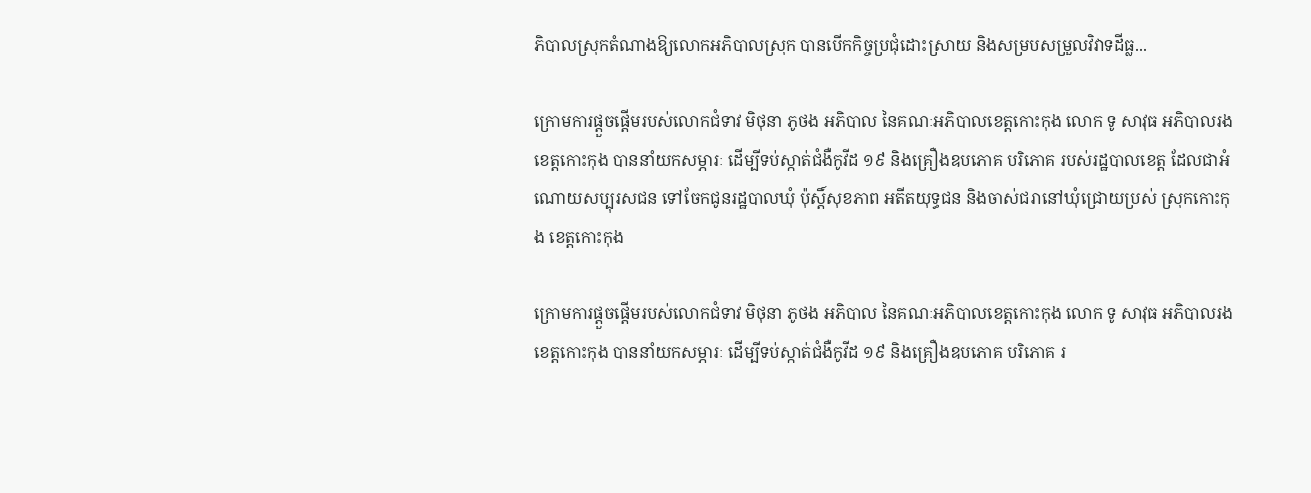ភិបាលស្រុកតំណាងឱ្យលោកអភិបាលស្រុក បានបើកកិច្ចប្រជុំដោះស្រាយ និងសម្របសម្រួលវិវាទដីធ្ល...

ក្រោមការផ្ដួចផ្ដើមរបស់លោកជំទាវ មិថុនា ភូថង អភិបាល នៃគណៈអភិបាលខេត្តកោះកុង លោក ទូ សាវុធ អភិបាលរងខេត្តកោះកុង បាននាំយកសម្ភារៈ ដើម្បីទប់ស្កាត់ជំងឺកូវីដ ១៩ និងគ្រឿងឧបភោគ បរិភោគ របស់រដ្ឋបាលខេត្ត ដែលជាអំណោយសប្បុរសជន ទៅចែកជូនរដ្ឋបាលឃុំ ប៉ុស្តិ៍សុខភាព អតីតយុទ្ធជន និងចាស់ជរានៅឃុំជ្រោយប្រស់ ស្រុកកោះកុង ខេត្តកោះកុង

ក្រោមការផ្ដួចផ្ដើមរបស់លោកជំទាវ មិថុនា ភូថង អភិបាល នៃគណៈអភិបាលខេត្តកោះកុង លោក ទូ សាវុធ អភិបាលរងខេត្តកោះកុង បាននាំយកសម្ភារៈ ដើម្បីទប់ស្កាត់ជំងឺកូវីដ ១៩ និងគ្រឿងឧបភោគ បរិភោគ រ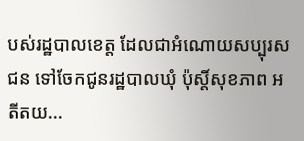បស់រដ្ឋបាលខេត្ត ដែលជាអំណោយសប្បុរសជន ទៅចែកជូនរដ្ឋបាលឃុំ ប៉ុស្តិ៍សុខភាព អតីតយ...